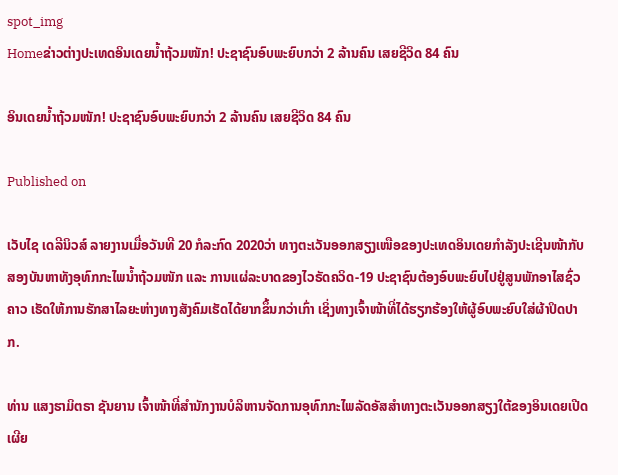spot_img
Homeຂ່າວຕ່າງປະເທດອິນເດຍນໍ້າຖ້ວມໜັກ! ປະຊາຊົນອົບພະຍົບກວ່າ 2 ລ້ານຄົນ ເສຍຊີວິດ 84 ຄົນ

ອິນເດຍນໍ້າຖ້ວມໜັກ! ປະຊາຊົນອົບພະຍົບກວ່າ 2 ລ້ານຄົນ ເສຍຊີວິດ 84 ຄົນ

Published on

ເວັບໄຊ ເດລີນິວສ໌ ລາຍງານເມື່ອວັນທີ 20 ກໍລະກົດ 2020ວ່າ ທາງຕະເວັນອອກສຽງເໜືອຂອງປະເທດອິນເດຍກຳລັງປະເຊີນໜ້າກັບສອງບັນຫາທັງອຸທົກກະໄພນໍ້າຖ້ວມໜັກ ແລະ ການແຜ່ລະບາດຂອງໄວຣັດຄວິດ-19 ປະຊາຊົນຕ້ອງອົບພະຍົບໄປຢູ່ສູນພັກອາໄສຊົ່ວຄາວ ເຮັດໃຫ້ການຮັກສາໄລຍະຫ່າງທາງສັງຄົມເຮັດໄດ້ຍາກຂຶ້ນກວ່າເກົ່າ ເຊິ່ງທາງເຈົ້າໜ້າທີ່ໄດ້ຮຽກຮ້ອງໃຫ້ຜູ້ອົບພະຍົບໃສ່ຜ້າປິດປາກ.

ທ່ານ ແສງຮາມິຕຣາ ຊັນຍານ ເຈົ້າໜ້າທີ່ສຳນັກງານບໍລິຫານຈັດການອຸທົກກະໄພລັດອັສສຳທາງຕະເວັນອອກສຽງໃຕ້ຂອງອິນເດຍເປີດເຜີຍ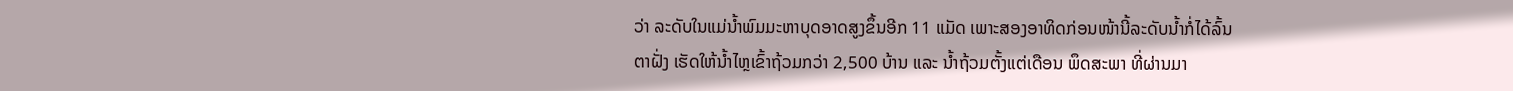ວ່າ ລະດັບໃນແມ່ນໍ້າພົມມະຫາບຸດອາດສູງຂຶ້ນອີກ 11 ແມັດ ເພາະສອງອາທິດກ່ອນໜ້ານີ້ລະດັບນໍ້າກໍ່ໄດ້ລົ້ນຕາຝັ່ງ ເຮັດໃຫ້ນໍ້າໄຫຼເຂົ້າຖ້ວມກວ່າ 2,500 ບ້ານ ແລະ ນໍ້າຖ້ວມຕັ້ງແຕ່ເດືອນ ພຶດສະພາ ທີ່ຜ່ານມາ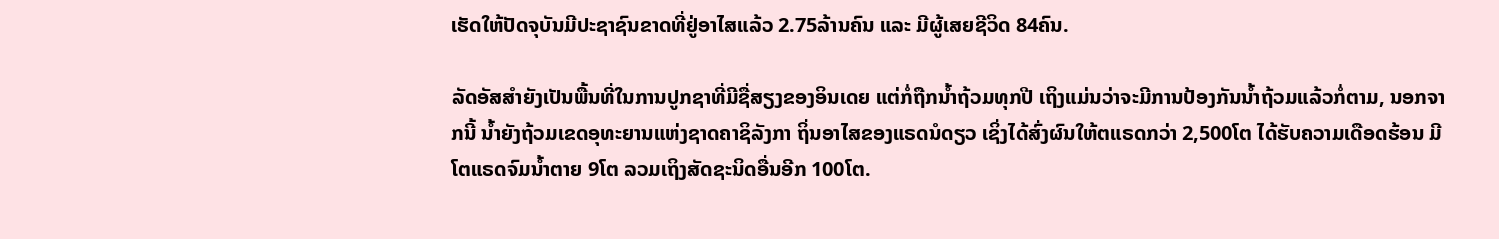ເຮັດໃຫ້ປັດຈຸບັນມີປະຊາຊົນຂາດທີ່ຢູ່ອາໄສແລ້ວ 2.75ລ້ານຄົນ ແລະ ມີຜູ້ເສຍຊີວິດ 84ຄົນ.

ລັດອັສສຳຍັງເປັນພື້ນທີ່ໃນການປູກຊາທີ່ມີຊື່ສຽງຂອງອິນເດຍ ແຕ່ກໍ່ຖືກນໍ້າຖ້ວມທຸກປີ ເຖິງແມ່ນວ່າຈະມີການປ້ອງກັນນໍ້າຖ້ວມແລ້ວກໍ່ຕາມ, ນອກຈາກນີ້ ນໍ້າຍັງຖ້ວມເຂດອຸທະຍານແຫ່ງຊາດຄາຊິລັງກາ ຖິ່ນອາໄສຂອງແຣດນໍດຽວ ເຊິ່ງໄດ້ສົ່ງຜົນໃຫ້ຕແຣດກວ່າ 2,500ໂຕ ໄດ້ຮັບຄວາມເດືອດຮ້ອນ ມີໂຕແຣດຈົມນໍ້າຕາຍ 9ໂຕ ລວມເຖິງສັດຊະນິດອື່ນອີກ 100ໂຕ.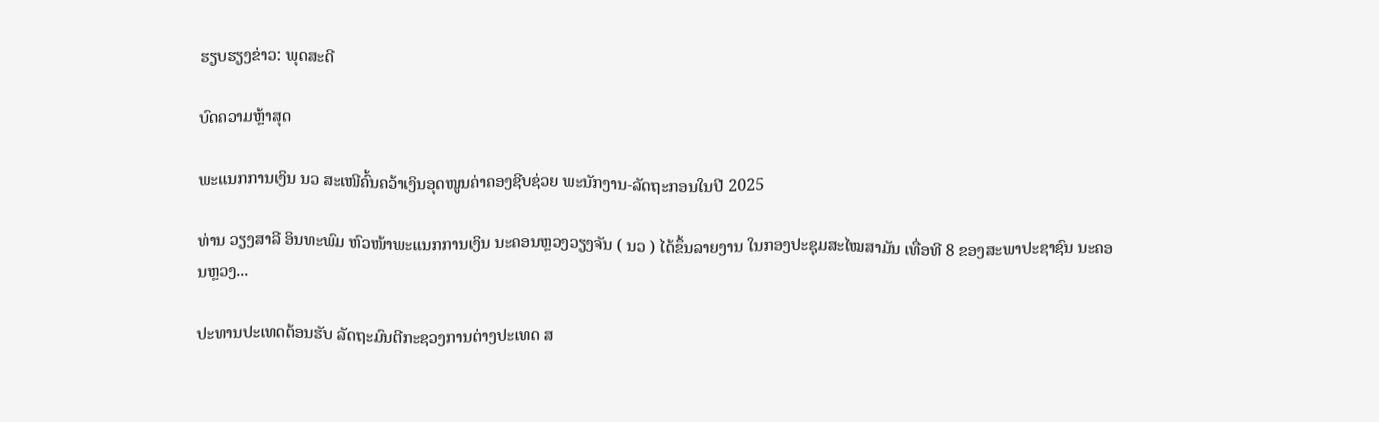ຮຽບຮຽງຂ່າວ: ພຸດສະດີ

ບົດຄວາມຫຼ້າສຸດ

ພະແນກການເງິນ ນວ ສະເໜີຄົ້ນຄວ້າເງິນອຸດໜູນຄ່າຄອງຊີບຊ່ວຍ ພະນັກງານ-ລັດຖະກອນໃນປີ 2025

ທ່ານ ວຽງສາລີ ອິນທະພົມ ຫົວໜ້າພະແນກການເງິນ ນະຄອນຫຼວງວຽງຈັນ ( ນວ ) ໄດ້ຂຶ້ນລາຍງານ ໃນກອງປະຊຸມສະໄໝສາມັນ ເທື່ອທີ 8 ຂອງສະພາປະຊາຊົນ ນະຄອນຫຼວງ...

ປະທານປະເທດຕ້ອນຮັບ ລັດຖະມົນຕີກະຊວງການຕ່າງປະເທດ ສ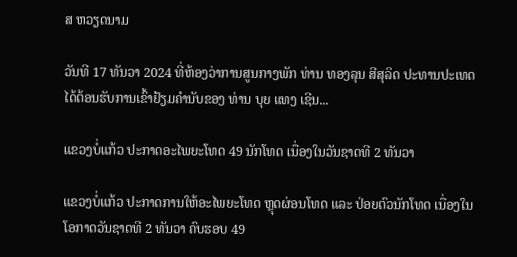ສ ຫວຽດນາມ

ວັນທີ 17 ທັນວາ 2024 ທີ່ຫ້ອງວ່າການສູນກາງພັກ ທ່ານ ທອງລຸນ ສີສຸລິດ ປະທານປະເທດ ໄດ້ຕ້ອນຮັບການເຂົ້າຢ້ຽມຄຳນັບຂອງ ທ່ານ ບຸຍ ແທງ ເຊີນ...

ແຂວງບໍ່ແກ້ວ ປະກາດອະໄພຍະໂທດ 49 ນັກໂທດ ເນື່ອງໃນວັນຊາດທີ 2 ທັນວາ

ແຂວງບໍ່ແກ້ວ ປະກາດການໃຫ້ອະໄພຍະໂທດ ຫຼຸດຜ່ອນໂທດ ແລະ ປ່ອຍຕົວນັກໂທດ ເນື່ອງໃນໂອກາດວັນຊາດທີ 2 ທັນວາ ຄົບຮອບ 49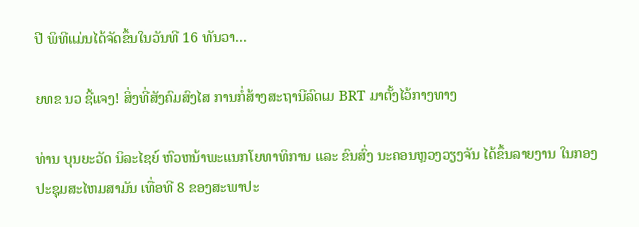ປີ ພິທີແມ່ນໄດ້ຈັດຂຶ້ນໃນວັນທີ 16 ທັນວາ...

ຍທຂ ນວ ຊີ້ແຈງ! ສິ່ງທີ່ສັງຄົມສົງໄສ ການກໍ່ສ້າງສະຖານີລົດເມ BRT ມາຕັ້ງໄວ້ກາງທາງ

ທ່ານ ບຸນຍະວັດ ນິລະໄຊຍ໌ ຫົວຫນ້າພະແນກໂຍທາທິການ ແລະ ຂົນສົ່ງ ນະຄອນຫຼວງວຽງຈັນ ໄດ້ຂຶ້ນລາຍງານ ໃນກອງປະຊຸມສະໄຫມສາມັນ ເທື່ອທີ 8 ຂອງສະພາປະ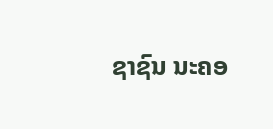ຊາຊົນ ນະຄອ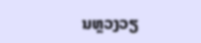ນຫຼວງວຽ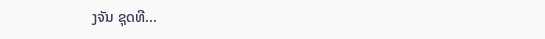ງຈັນ ຊຸດທີ...